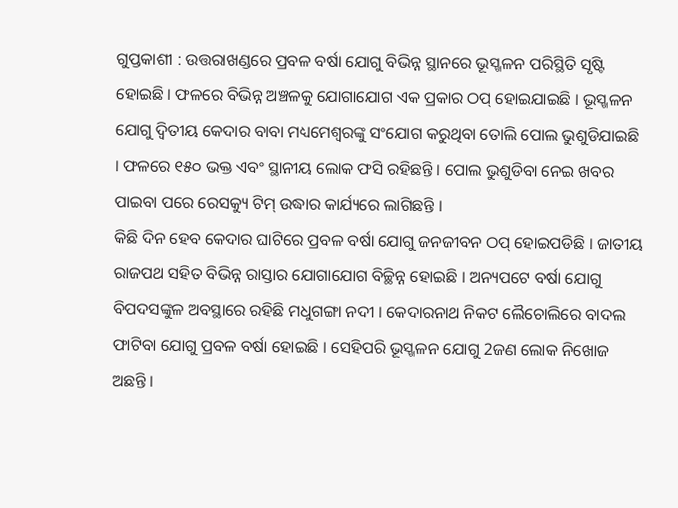ଗୁପ୍ତକାଶୀ : ଉତ୍ତରାଖଣ୍ଡରେ ପ୍ରବଳ ବର୍ଷା ଯୋଗୁ ବିଭିନ୍ନ ସ୍ଥାନରେ ଭୂସ୍ଖଳନ ପରିସ୍ଥିତି ସୃଷ୍ଟି ହୋଇଛି । ଫଳରେ ବିଭିନ୍ନ ଅଞ୍ଚଳକୁ ଯୋଗାଯୋଗ ଏକ ପ୍ରକାର ଠପ୍ ହୋଇଯାଇଛି । ଭୂସ୍ଖଳନ ଯୋଗୁ ଦ୍ୱିତୀୟ କେଦାର ବାବା ମଧ୍ୟମେଶ୍ୱରଙ୍କୁ ସଂଯୋଗ କରୁଥିବା ତୋଲି ପୋଲ ଭୁଶୁଡିଯାଇଛି । ଫଳରେ ୧୫୦ ଭକ୍ତ ଏବଂ ସ୍ଥାନୀୟ ଲୋକ ଫସି ରହିଛନ୍ତି । ପୋଲ ଭୁଶୁଡିବା ନେଇ ଖବର ପାଇବା ପରେ ରେସକ୍ୟୁ ଟିମ୍ ଉଦ୍ଧାର କାର୍ଯ୍ୟରେ ଲାଗିଛନ୍ତି ।
କିଛି ଦିନ ହେବ କେଦାର ଘାଟିରେ ପ୍ରବଳ ବର୍ଷା ଯୋଗୁ ଜନଜୀବନ ଠପ୍ ହୋଇପଡିଛି । ଜାତୀୟ ରାଜପଥ ସହିତ ବିଭିନ୍ନ ରାସ୍ତାର ଯୋଗାଯୋଗ ବିଚ୍ଛିନ୍ନ ହୋଇଛି । ଅନ୍ୟପଟେ ବର୍ଷା ଯୋଗୁ ବିପଦସଙ୍କୁଳ ଅବସ୍ଥାରେ ରହିଛି ମଧୁଗଙ୍ଗା ନଦୀ । କେଦାରନାଥ ନିକଟ ଲୈଚୋଲିରେ ବାଦଲ ଫାଟିବା ଯୋଗୁ ପ୍ରବଳ ବର୍ଷା ହୋଇଛି । ସେହିପରି ଭୂସ୍ଖଳନ ଯୋଗୁ 2ଜଣ ଲୋକ ନିଖୋଜ ଅଛନ୍ତି ।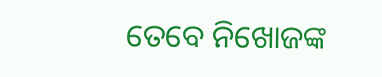ତେବେ ନିଖୋଜଙ୍କ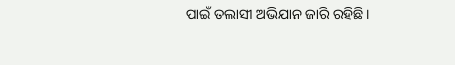ପାଇଁ ତଲାସୀ ଅଭିଯାନ ଜାରି ରହିଛି ।